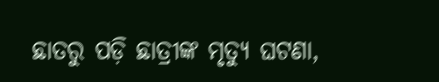ଛାତରୁ ପଡ଼ି ଛାତ୍ରୀଙ୍କ ମୃତ୍ୟୁ ଘଟଣା,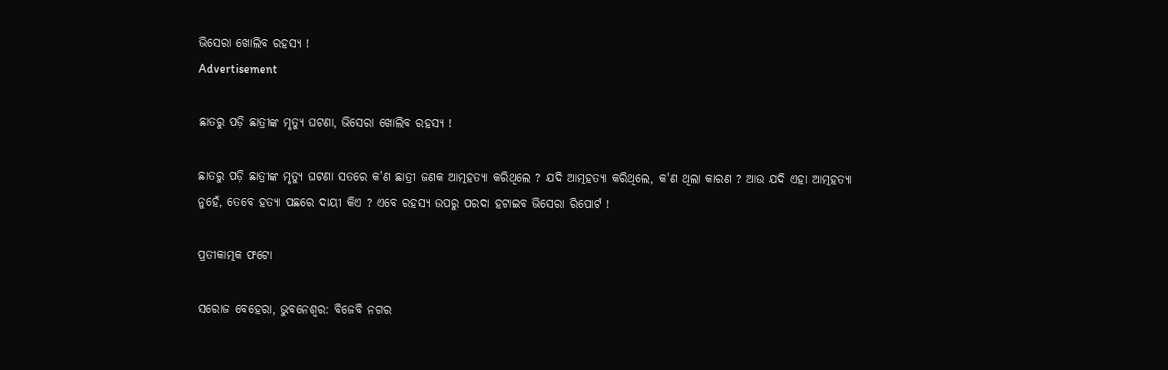ଭିସେରା ଖୋଲିବ ରହସ୍ୟ !
Advertisement

ଛାତରୁ ପଡ଼ି ଛାତ୍ରୀଙ୍କ ମୃତ୍ୟୁ ଘଟଣା, ଭିସେରା ଖୋଲିବ ରହସ୍ୟ !

ଛାତରୁ ପଡ଼ି ଛାତ୍ରୀଙ୍କ ମୃତ୍ୟୁ ଘଟଣା ସତରେ କ'ଣ ଛାତ୍ରୀ ଜଣକ ଆତ୍ମହତ୍ୟା କରିଥିଲେ ? ଯଦି ଆତ୍ମହତ୍ୟା କରିଥିଲେ, କ'ଣ ଥିଲା କାରଣ ? ଆଉ ଯଦି ଏହା ଆତ୍ମହତ୍ୟା ନୁହେଁ, ତେବେ ହତ୍ୟା ପଛରେ ଦାୟୀ କିଏ ? ଏବେ ରହସ୍ୟ ଉପରୁ ପରଦା ହଟାଇବ ଭିସେରା ରିପୋର୍ଟ !

ପ୍ରତୀକାତ୍ମକ ଫଟୋ

ସରୋଜ ବେହେରା, ଭୁବନେଶ୍ୱର: ବିଜେବି ନଗର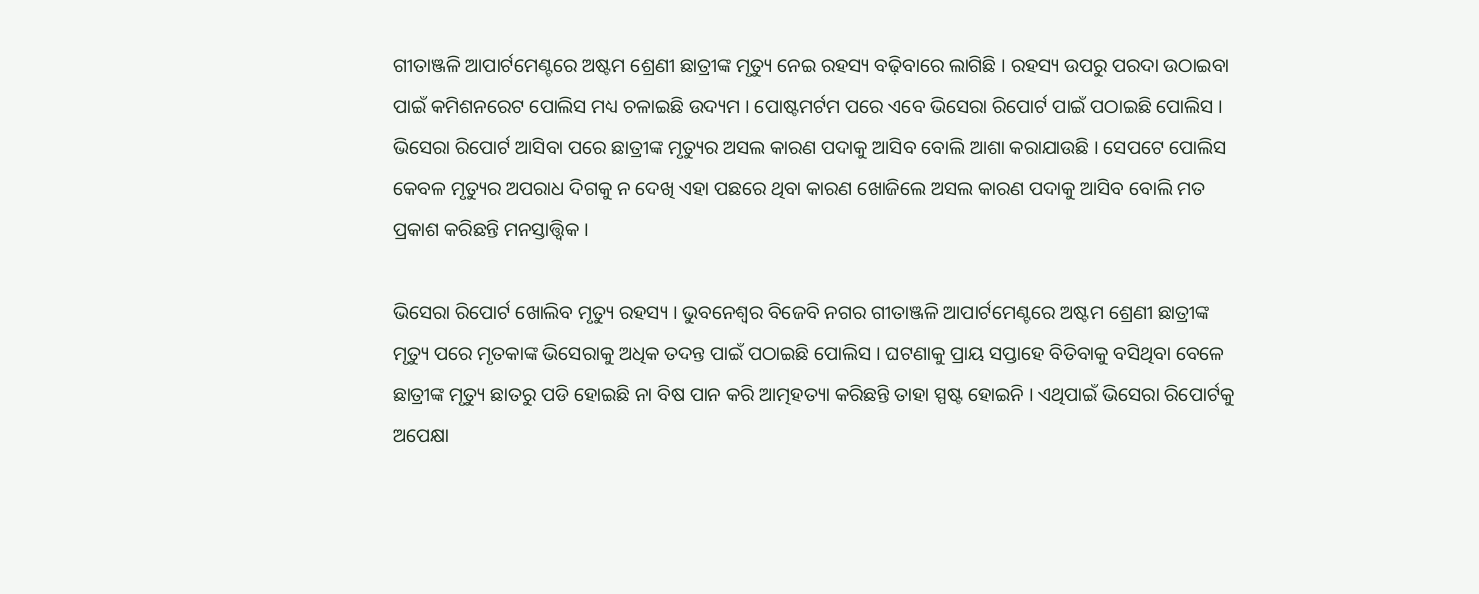ଗୀତାଞ୍ଜଳି ଆପାର୍ଟମେଣ୍ଟରେ ଅଷ୍ଟମ ଶ୍ରେଣୀ ଛାତ୍ରୀଙ୍କ ମୃତ୍ୟୁ ନେଇ ରହସ୍ୟ ବଢ଼ିବାରେ ଲାଗିଛି । ରହସ୍ୟ ଉପରୁ ପରଦା ଉଠାଇବା ପାଇଁ କମିଶନରେଟ ପୋଲିସ ମଧ୍ୟ ଚଳାଇଛି ଉଦ୍ୟମ । ପୋଷ୍ଟମର୍ଟମ ପରେ ଏବେ ଭିସେରା ରିପୋର୍ଟ ପାଇଁ ପଠାଇଛି ପୋଲିସ । ଭିସେରା ରିପୋର୍ଟ ଆସିବା ପରେ ଛାତ୍ରୀଙ୍କ ମୃତ୍ୟୁର ଅସଲ କାରଣ ପଦାକୁ ଆସିବ ବୋଲି ଆଶା କରାଯାଉଛି । ସେପଟେ ପୋଲିସ କେବଳ ମୃତ୍ୟୁର ଅପରାଧ ଦିଗକୁ ନ ଦେଖି ଏହା ପଛରେ ଥିବା କାରଣ ଖୋଜିଲେ ଅସଲ କାରଣ ପଦାକୁ ଆସିବ ବୋଲି ମତ ପ୍ରକାଶ କରିଛନ୍ତି ମନସ୍ତାତ୍ତ୍ୱିକ ।

ଭିସେରା ରିପୋର୍ଟ ଖୋଲିବ ମୃତ୍ୟୁ ରହସ୍ୟ । ଭୁବନେଶ୍ୱର ବିଜେବି ନଗର ଗୀତାଞ୍ଜଳି ଆପାର୍ଟମେଣ୍ଟରେ ଅଷ୍ଟମ ଶ୍ରେଣୀ ଛାତ୍ରୀଙ୍କ ମୃତ୍ୟୁ ପରେ ମୃତକାଙ୍କ ଭିସେରାକୁ ଅଧିକ ତଦନ୍ତ ପାଇଁ ପଠାଇଛି ପୋଲିସ । ଘଟଣାକୁ ପ୍ରାୟ ସପ୍ତାହେ ବିତିବାକୁ ବସିଥିବା ବେଳେ ଛାତ୍ରୀଙ୍କ ମୃତ୍ୟୁ ଛାତରୁ ପଡି ହୋଇଛି ନା ବିଷ ପାନ କରି ଆତ୍ମହତ୍ୟା କରିଛନ୍ତି ତାହା ସ୍ପଷ୍ଟ ହୋଇନି । ଏଥିପାଇଁ ଭିସେରା ରିପୋର୍ଟକୁ ଅପେକ୍ଷା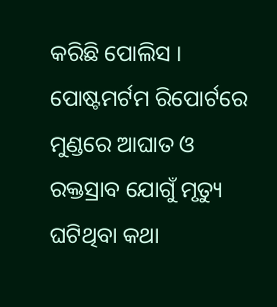କରିଛି ପୋଲିସ । ପୋଷ୍ଟମର୍ଟମ ରିପୋର୍ଟରେ ମୁଣ୍ଡରେ ଆଘାତ ଓ ରକ୍ତସ୍ରାବ ଯୋଗୁଁ ମୃତ୍ୟୁ ଘଟିଥିବା କଥା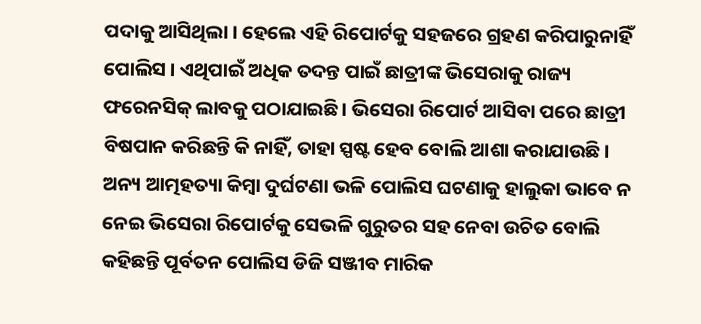ପଦାକୁ ଆସିଥିଲା । ହେଲେ ଏହି ରିପୋର୍ଟକୁ ସହଜରେ ଗ୍ରହଣ କରିପାରୁନାହିଁ ପୋଲିସ । ଏଥିପାଇଁ ଅଧିକ ତଦନ୍ତ ପାଇଁ ଛାତ୍ରୀଙ୍କ ଭିସେରାକୁ ରାଜ୍ୟ ଫରେନସିକ୍ ଲାବକୁ ପଠାଯାଇଛି । ଭିସେରା ରିପୋର୍ଟ ଆସିବା ପରେ ଛାତ୍ରୀ ବିଷପାନ କରିଛନ୍ତି କି ନାହିଁ, ତାହା ସ୍ପଷ୍ଟ ହେବ ବୋଲି ଆଶା କରାଯାଉଛି । ଅନ୍ୟ ଆତ୍ମହତ୍ୟା କିମ୍ବା ଦୁର୍ଘଟଣା ଭଳି ପୋଲିସ ଘଟଣାକୁ ହାଲୁକା ଭାବେ ନ ନେଇ ଭିସେରା ରିପୋର୍ଟକୁ ସେଭଳି ଗୁରୁତର ସହ ନେବା ଉଚିତ ବୋଲି କହିଛନ୍ତି ପୂର୍ବତନ ପୋଲିସ ଡିଜି ସଞ୍ଜୀବ ମାରିକ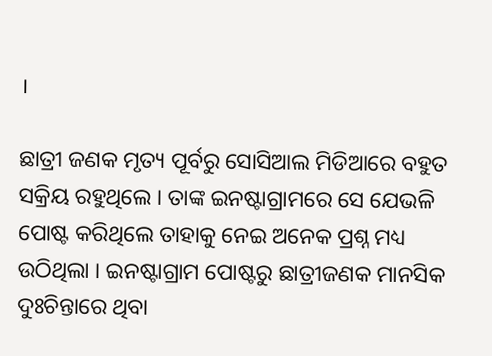।

ଛାତ୍ରୀ ଜଣକ ମୃତ୍ୟ ପୂର୍ବରୁ ସୋସିଆଲ ମିଡିଆରେ ବହୁତ ସକ୍ରିୟ ରହୁଥିଲେ । ତାଙ୍କ ଇନଷ୍ଟାଗ୍ରାମରେ ସେ ଯେଭଳି ପୋଷ୍ଟ କରିଥିଲେ ତାହାକୁ ନେଇ ଅନେକ ପ୍ରଶ୍ନ ମଧ୍ୟ ଉଠିଥିଲା । ଇନଷ୍ଟାଗ୍ରାମ ପୋଷ୍ଟରୁ ଛାତ୍ରୀଜଣକ ମାନସିକ ଦୁଃଚିନ୍ତାରେ ଥିବା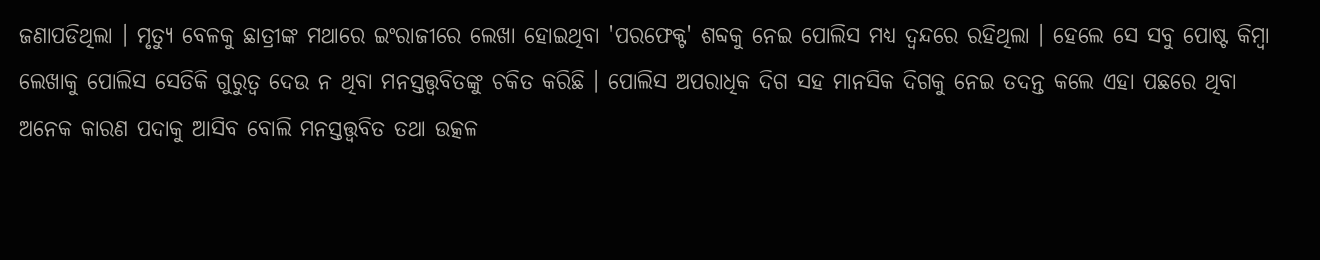ଜଣାପଡିଥିଲା । ମୃତ୍ୟୁ ବେଳକୁ ଛାତ୍ରୀଙ୍କ ମଥାରେ ଇଂରାଜୀରେ ଲେଖା ହୋଇଥିବା 'ପରଫେକ୍ଟ' ଶବ୍ଦକୁ ନେଇ ପୋଲିସ ମଧ୍ୟ ଦ୍ୱନ୍ଦରେ ରହିଥିଲା । ହେଲେ ସେ ସବୁ ପୋଷ୍ଟ କିମ୍ବା ଲେଖାକୁ ପୋଲିସ ସେତିକି ଗୁରୁତ୍ୱ ଦେଉ ନ ଥିବା ମନସ୍ତତ୍ତ୍ୱବିତଙ୍କୁ ଚକିତ କରିଛି । ପୋଲିସ ଅପରାଧିକ ଦିଗ ସହ ମାନସିକ ଦିଗକୁ ନେଇ ତଦନ୍ତ କଲେ ଏହା ପଛରେ ଥିବା ଅନେକ କାରଣ ପଦାକୁ ଆସିବ ବୋଲି ମନସ୍ତତ୍ତ୍ୱବିତ ତଥା ଉତ୍କଳ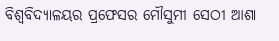ବିଶ୍ୱବିଦ୍ୟାଳୟର ପ୍ରଫେସର ମୌସୁମୀ ସେଠୀ ଆଶା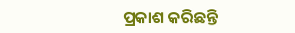ପ୍ରକାଶ କରିଛନ୍ତି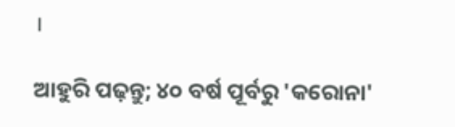।

ଆହୁରି ପଢ଼ନ୍ତୁ; ୪୦ ବର୍ଷ ପୂର୍ବରୁ 'କରୋନା'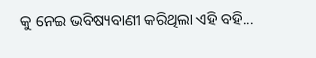କୁ ନେଇ ଭବିଷ୍ୟବାଣୀ କରିଥିଲା ଏହି ବହି...